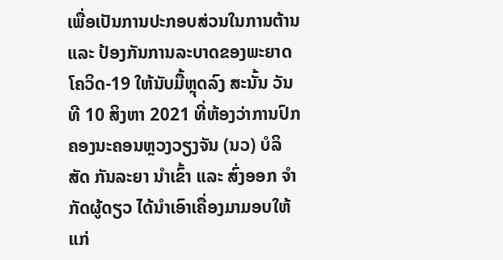ເພື່ອເປັນການປະກອບສ່ວນໃນການຕ້ານ ແລະ ປ້ອງກັນການລະບາດຂອງພະຍາດໂຄວິດ-19 ໃຫ້ນັບມື້ຫຼຸດລົງ ສະນັ້ນ ວັນທີ 10 ສິງຫາ 2021 ທີ່ຫ້ອງວ່າການປົກຄອງນະຄອນຫຼວງວຽງຈັນ (ນວ) ບໍລິສັດ ກັນລະຍາ ນຳເຂົ້າ ແລະ ສົ່ງອອກ ຈຳກັດຜູ້ດຽວ ໄດ້ນຳເອົາເຄື່ອງມາມອບໃຫ້ແກ່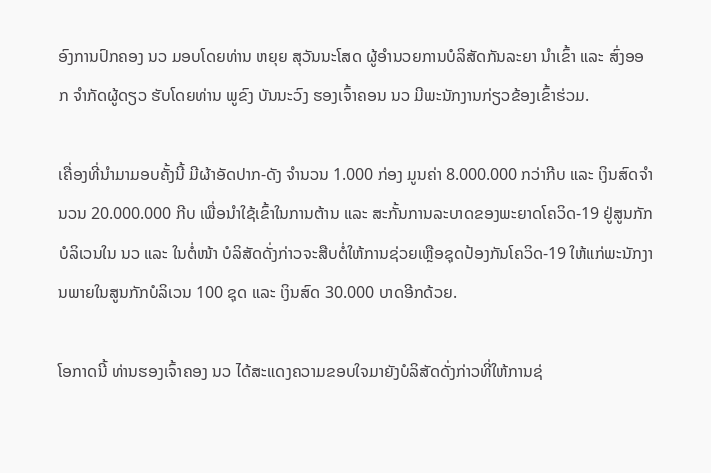ອົງການປົກຄອງ ນວ ມອບໂດຍທ່ານ ຫຍຸຍ ສຸວັນນະໂສດ ຜູ້ອຳນວຍການບໍລິສັດກັນລະຍາ ນຳເຂົ້າ ແລະ ສົ່ງອອກ ຈຳກັດຜູ້ດຽວ ຮັບໂດຍທ່ານ ພູຂົງ ບັນນະວົງ ຮອງເຈົ້າຄອນ ນວ ມີພະນັກງານກ່ຽວຂ້ອງເຂົ້າຮ່ວມ.

ເຄື່ອງທີ່ນຳມາມອບຄັ້ງນີ້ ມີຜ້າອັດປາກ-ດັງ ຈຳນວນ 1.000 ກ່ອງ ມູນຄ່າ 8.000.000 ກວ່າກີບ ແລະ ເງິນສົດຈຳນວນ 20.000.000 ກີບ ເພື່ອນຳໃຊ້ເຂົ້າໃນການຕ້ານ ແລະ ສະກັ້ນການລະບາດຂອງພະຍາດໂຄວິດ-19 ຢູ່ສູນກັກບໍລິເວນໃນ ນວ ແລະ ໃນຕໍ່ໜ້າ ບໍລິສັດດັ່ງກ່າວຈະສືບຕໍ່ໃຫ້ການຊ່ວຍເຫຼືອຊຸດປ້ອງກັນໂຄວິດ-19 ໃຫ້ແກ່ພະນັກງານພາຍໃນສູນກັກບໍລິເວນ 100 ຊຸດ ແລະ ເງິນສົດ 30.000 ບາດອີກດ້ວຍ.

ໂອກາດນີ້ ທ່ານຮອງເຈົ້າຄອງ ນວ ໄດ້ສະແດງຄວາມຂອບໃຈມາຍັງບໍລິສັດດັ່ງກ່າວທີ່ໃຫ້ການຊ່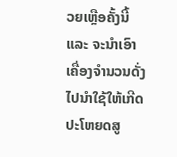ວຍເຫຼືອຄັ້ງນີ້ ແລະ ຈະນຳເອົາເຄື່ອງຈຳນວນດັ່ງໄປນຳໃຊ້ໃຫ້ເກີດປະໂຫຍດສູ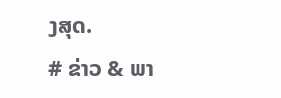ງສຸດ.
# ຂ່າວ & ພາ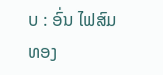ບ : ອົ່ນ ໄຟສົມທອງ